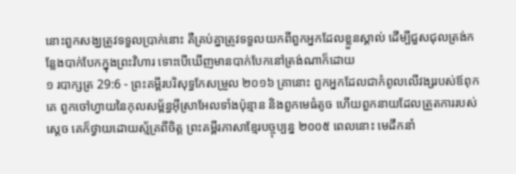នោះពួកសង្ឃត្រូវទទួលប្រាក់នោះ គឺគ្រប់គ្នាត្រូវទទួលយកពីពួកអ្នកដែលខ្លួនស្គាល់ ដើម្បីជួសជុលត្រង់កន្លែងបាក់បែកក្នុងព្រះវិហារ ទោះបើឃើញមានបាក់បែកនៅត្រង់ណាក៏ដោយ
១ របាក្សត្រ 29:6 - ព្រះគម្ពីរបរិសុទ្ធកែសម្រួល ២០១៦ គ្រានោះ ពួកអ្នកដែលជាកំពូលលើវង្សរបស់ឪពុកគេ ពួកចៅហ្វាយនៃកុលសម្ព័ន្ធអ៊ីស្រាអែលទាំងប៉ុន្មាន និងពួកមេធំតូច ហើយពួកនាយដែលត្រួតការរបស់ស្តេច គេក៏ថ្វាយដោយស្ម័គ្រពីចិត្ត ព្រះគម្ពីរភាសាខ្មែរបច្ចុប្បន្ន ២០០៥ ពេលនោះ មេដឹកនាំ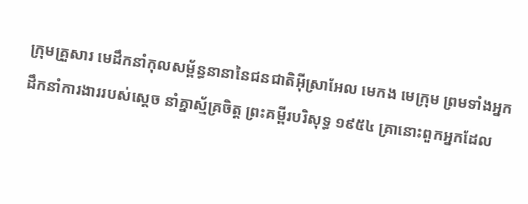ក្រុមគ្រួសារ មេដឹកនាំកុលសម្ព័ន្ធនានានៃជនជាតិអ៊ីស្រាអែល មេកង មេក្រុម ព្រមទាំងអ្នកដឹកនាំការងាររបស់ស្ដេច នាំគ្នាស្ម័គ្រចិត្ត ព្រះគម្ពីរបរិសុទ្ធ ១៩៥៤ គ្រានោះពួកអ្នកដែល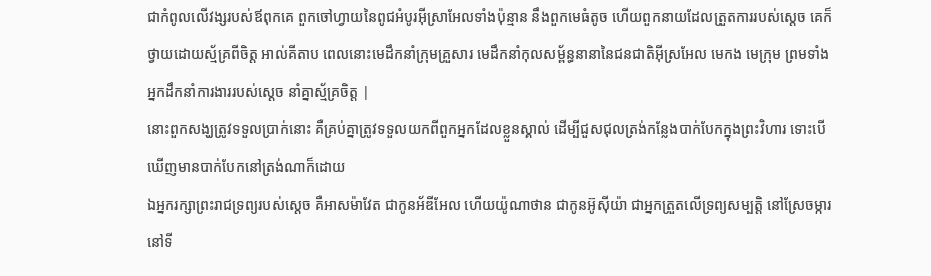ជាកំពូលលើវង្សរបស់ឪពុកគេ ពួកចៅហ្វាយនៃពូជអំបូរអ៊ីស្រាអែលទាំងប៉ុន្មាន នឹងពួកមេធំតូច ហើយពួកនាយដែលត្រួតការរបស់ស្តេច គេក៏ថ្វាយដោយស្ម័គ្រពីចិត្ត អាល់គីតាប ពេលនោះមេដឹកនាំក្រុមគ្រួសារ មេដឹកនាំកុលសម្ព័ន្ធនានានៃជនជាតិអ៊ីស្រអែល មេកង មេក្រុម ព្រមទាំងអ្នកដឹកនាំការងាររបស់ស្តេច នាំគ្នាស្ម័គ្រចិត្ត |
នោះពួកសង្ឃត្រូវទទួលប្រាក់នោះ គឺគ្រប់គ្នាត្រូវទទួលយកពីពួកអ្នកដែលខ្លួនស្គាល់ ដើម្បីជួសជុលត្រង់កន្លែងបាក់បែកក្នុងព្រះវិហារ ទោះបើឃើញមានបាក់បែកនៅត្រង់ណាក៏ដោយ
ឯអ្នករក្សាព្រះរាជទ្រព្យរបស់ស្តេច គឺអាសម៉ាវែត ជាកូនអ័ឌីអែល ហើយយ៉ូណាថាន ជាកូនអ៊ូស៊ីយ៉ា ជាអ្នកត្រួតលើទ្រព្យសម្បត្តិ នៅស្រែចម្ការ នៅទី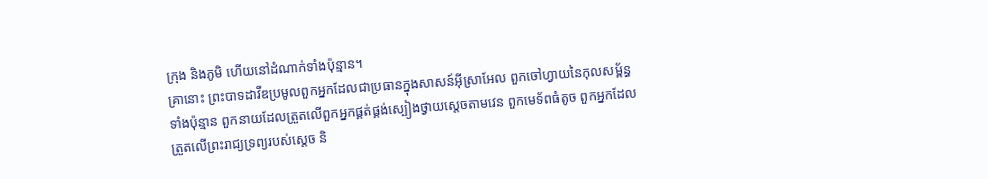ក្រុង និងភូមិ ហើយនៅដំណាក់ទាំងប៉ុន្មាន។
គ្រានោះ ព្រះបាទដាវីឌប្រមូលពួកអ្នកដែលជាប្រធានក្នុងសាសន៍អ៊ីស្រាអែល ពួកចៅហ្វាយនៃកុលសម្ព័ន្ធទាំងប៉ុន្មាន ពួកនាយដែលត្រួតលើពួកអ្នកផ្គត់ផ្គង់ស្បៀងថ្វាយស្តេចតាមវេន ពួកមេទ័ពធំតូច ពួកអ្នកដែលត្រួតលើព្រះរាជ្យទ្រព្យរបស់ស្តេច និ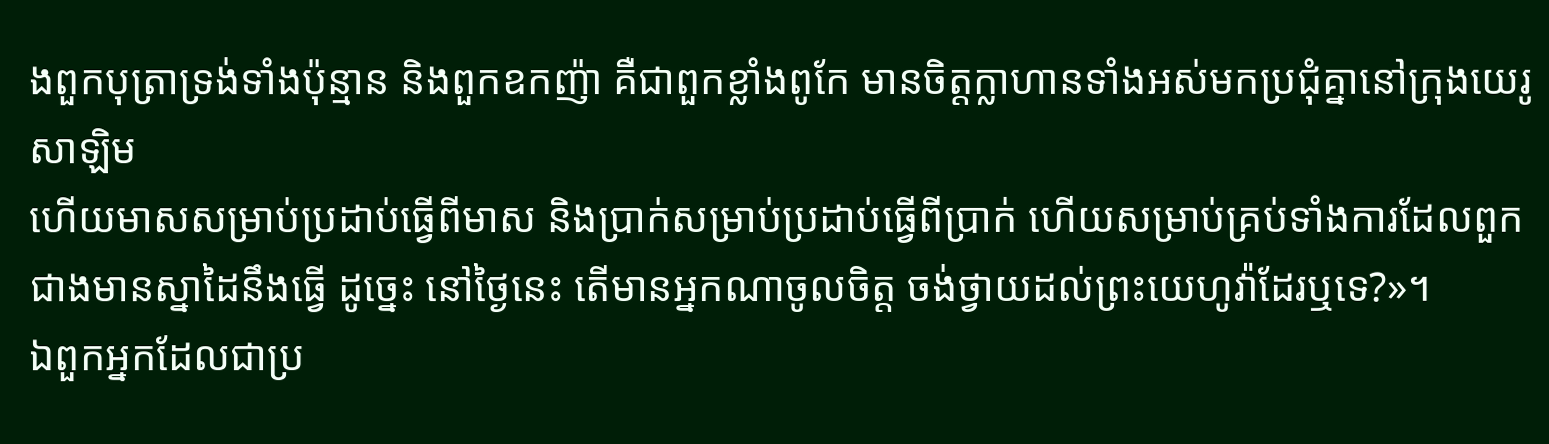ងពួកបុត្រាទ្រង់ទាំងប៉ុន្មាន និងពួកឧកញ៉ា គឺជាពួកខ្លាំងពូកែ មានចិត្តក្លាហានទាំងអស់មកប្រជុំគ្នានៅក្រុងយេរូសាឡិម
ហើយមាសសម្រាប់ប្រដាប់ធ្វើពីមាស និងប្រាក់សម្រាប់ប្រដាប់ធ្វើពីប្រាក់ ហើយសម្រាប់គ្រប់ទាំងការដែលពួកជាងមានស្នាដៃនឹងធ្វើ ដូច្នេះ នៅថ្ងៃនេះ តើមានអ្នកណាចូលចិត្ត ចង់ថ្វាយដល់ព្រះយេហូវ៉ាដែរឬទេ?»។
ឯពួកអ្នកដែលជាប្រ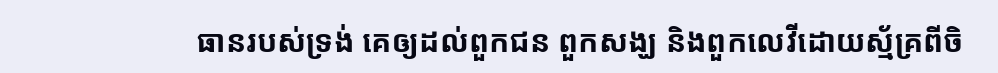ធានរបស់ទ្រង់ គេឲ្យដល់ពួកជន ពួកសង្ឃ និងពួកលេវីដោយស្ម័គ្រពីចិ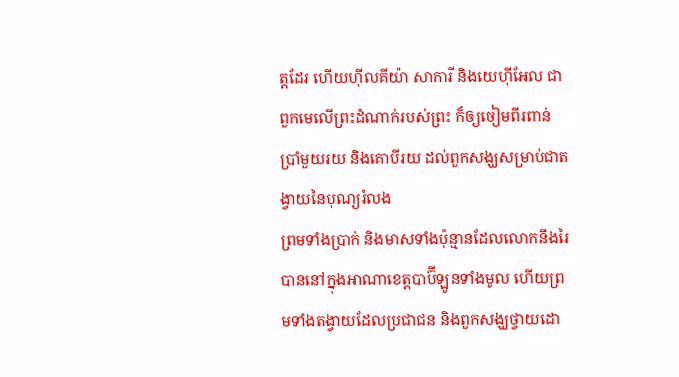ត្តដែរ ហើយហ៊ីលគីយ៉ា សាការី និងយេហ៊ីអែល ជាពួកមេលើព្រះដំណាក់របស់ព្រះ ក៏ឲ្យចៀមពីរពាន់ប្រាំមួយរយ និងគោបីរយ ដល់ពួកសង្ឃសម្រាប់ជាតង្វាយនៃបុណ្យរំលង
ព្រមទាំងប្រាក់ និងមាសទាំងប៉ុន្មានដែលលោកនឹងរៃបាននៅក្នុងអាណាខេត្តបាប៊ីឡូនទាំងមូល ហើយព្រមទាំងតង្វាយដែលប្រជាជន និងពួកសង្ឃថ្វាយដោ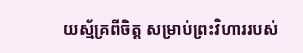យស្ម័គ្រពីចិត្ត សម្រាប់ព្រះវិហាររបស់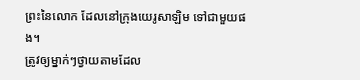ព្រះនៃលោក ដែលនៅក្រុងយេរូសាឡិម ទៅជាមួយផង។
ត្រូវឲ្យម្នាក់ៗថ្វាយតាមដែល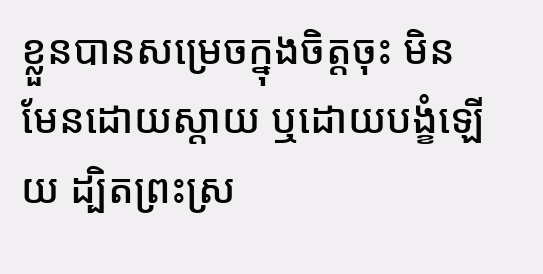ខ្លួនបានសម្រេចក្នុងចិត្តចុះ មិនមែនដោយស្តាយ ឬដោយបង្ខំឡើយ ដ្បិតព្រះស្រ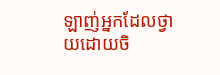ឡាញ់អ្នកដែលថ្វាយដោយចិ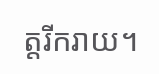ត្តរីករាយ។